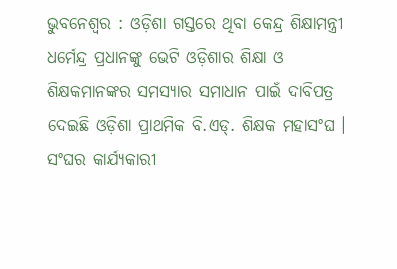ଭୁବନେଶ୍ୱର : ଓଡ଼ିଶା ଗସ୍ତରେ ଥିବା କେନ୍ଦ୍ର ଶିକ୍ଷାମନ୍ତ୍ରୀ ଧର୍ମେନ୍ଦ୍ର ପ୍ରଧାନଙ୍କୁ ଭେଟି ଓଡ଼ିଶାର ଶିକ୍ଷା ଓ ଶିକ୍ଷକମାନଙ୍କର ସମସ୍ୟାର ସମାଧାନ ପାଇଁ ଦାବିପତ୍ର ଦେଇଛି ଓଡ଼ିଶା ପ୍ରାଥମିକ ବି.ଏଡ୍. ଶିକ୍ଷକ ମହାସଂଘ । ସଂଘର କାର୍ଯ୍ୟକାରୀ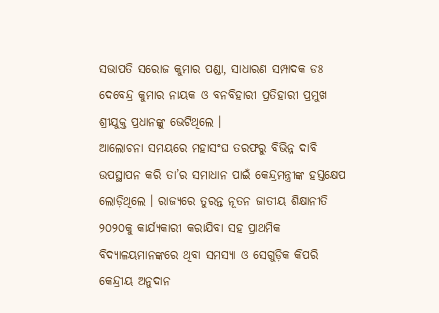ସଭାପତି ସରୋଜ କୁମାର ପଣ୍ଡା, ସାଧାରଣ ସମ୍ପାଦକ ଡଃ ଦେବେନ୍ଦ୍ର କୁମାର ନାୟକ ଓ ବନବିହାରୀ ପ୍ରତିହାରୀ ପ୍ରମୁଖ ଶ୍ରୀଯୁକ୍ତ ପ୍ରଧାନଙ୍କୁ ଭେଟିଥିଲେ ।
ଆଲୋଚନା ସମୟରେ ମହାସଂଘ ତରଫରୁ ବିଭିନ୍ନ ଦାବି ଉପସ୍ଥାପନ କରି ତା’ର ସମାଧାନ ପାଇଁ କେନ୍ଦ୍ରମନ୍ତ୍ରୀଙ୍କ ହସ୍ତକ୍ଷେପ ଲୋଡ଼ିଥିଲେ । ରାଜ୍ୟରେ ତୁରନ୍ତ ନୂତନ ଜାତୀୟ ଶିକ୍ଷାନୀତି ୨୦୨୦କୁ କାର୍ଯ୍ୟକାରୀ କରାଯିବା ସହ ପ୍ରାଥମିକ ବିଦ୍ୟାଳୟମାନଙ୍କରେ ଥିବା ସମସ୍ୟା ଓ ସେଗୁଡ଼ିକ କିପରି କେନ୍ଦ୍ରୀୟ ଅନୁଦାନ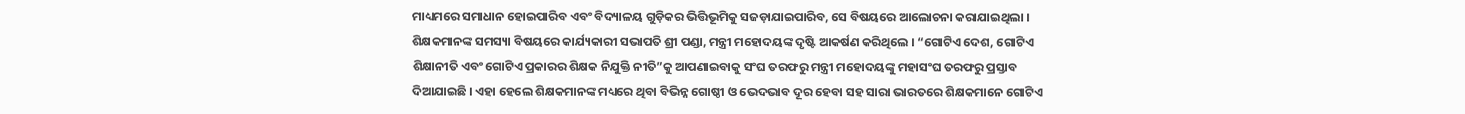ମାଧ୍ୟମରେ ସମାଧାନ ହୋଇପାରିବ ଏବଂ ବିଦ୍ୟାଳୟ ଗୁଡ଼ିକର ଭିତ୍ତିଭୂମିକୁ ସଜଡ଼ାଯାଇପାରିବ, ସେ ବିଷୟରେ ଆଲୋଚନା କରାଯାଇଥିଲା ।
ଶିକ୍ଷକମାନଙ୍କ ସମସ୍ୟା ବିଷୟରେ କାର୍ଯ୍ୟକାରୀ ସଭାପତି ଶ୍ରୀ ପଣ୍ଡା, ମନ୍ତ୍ରୀ ମହୋଦୟଙ୍କ ଦୃଷ୍ଟି ଆକର୍ଷଣ କରିଥିଲେ । “ଗୋଟିଏ ଦେଶ, ଗୋଟିଏ ଶିକ୍ଷାନୀତି ଏବଂ ଗୋଟିଏ ପ୍ରକାରର ଶିକ୍ଷକ ନିଯୁକ୍ତି ନୀତି”କୁ ଆପଣାଇବାକୁ ସଂଘ ତରଫରୁ ମନ୍ତ୍ରୀ ମହୋଦୟଙ୍କୁ ମହାସଂଘ ତରଫରୁ ପ୍ରସ୍ତାବ ଦିଆଯାଇଛି । ଏହା ହେଲେ ଶିକ୍ଷକମାନଙ୍କ ମଧ୍ୟରେ ଥିବା ବିଭିନ୍ନ ଗୋଷ୍ଠୀ ଓ ଭେଦଭାବ ଦୂର ହେବା ସହ ସାରା ଭାରତରେ ଶିକ୍ଷକମାନେ ଗୋଟିଏ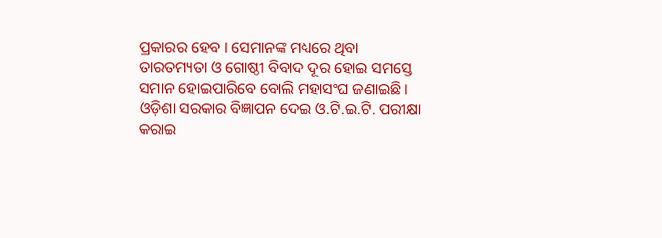ପ୍ରକାରର ହେବ । ସେମାନଙ୍କ ମଧ୍ୟରେ ଥିବା ତାରତମ୍ୟତା ଓ ଗୋଷ୍ଠୀ ବିବାଦ ଦୂର ହୋଇ ସମସ୍ତେ ସମାନ ହୋଇପାରିବେ ବୋଲି ମହାସଂଘ ଜଣାଇଛି ।
ଓଡ଼ିଶା ସରକାର ବିଜ୍ଞାପନ ଦେଇ ଓ.ଟି.ଇ.ଟି. ପରୀକ୍ଷା କରାଇ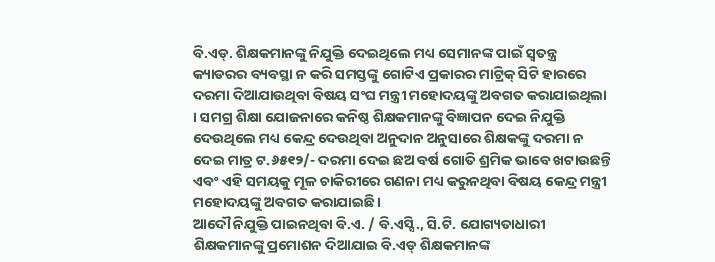ବି.ଏଡ୍. ଶିକ୍ଷକମାନଙ୍କୁ ନିଯୁକ୍ତି ଦେଇଥିଲେ ମଧ୍ୟ ସେମାନଙ୍କ ପାଇଁ ସ୍ୱତନ୍ତ୍ର କ୍ୟାଡରର ବ୍ୟବସ୍ଥା ନ କରି ସମସ୍ତଙ୍କୁ ଗୋଟିଏ ପ୍ରକାରର ମାଟ୍ରିକ୍ ସିଟି ହାରରେ ଦରମା ଦିଆଯାଉଥିବା ବିଷୟ ସଂଘ ମନ୍ତ୍ରୀ ମହୋଦୟଙ୍କୁ ଅବଗତ କରାଯାଇଥିଲା । ସମଗ୍ର ଶିକ୍ଷା ଯୋଜନାରେ କନିଷ୍ଠ ଶିକ୍ଷକମାନଙ୍କୁ ବିଜ୍ଞାପନ ଦେଇ ନିଯୁକ୍ତି ଦେଉଥିଲେ ମଧ୍ୟ କେନ୍ଦ୍ର ଦେଉଥିବା ଅନୁଦାନ ଅନୁସାରେ ଶିକ୍ଷକଙ୍କୁ ଦରମା ନ ଦେଇ ମାତ୍ର ଟ.୬୫୧୨/- ଦରମା ଦେଇ ଛଅ ବର୍ଷ ଗୋତି ଶ୍ରମିକ ଭାବେ ଖଟାଉଛନ୍ତି ଏବଂ ଏହି ସମୟକୁ ମୂଳ ଚାକିରୀରେ ଗଣନା ମଧ୍ୟ କରୁନଥିବା ବିଷୟ କେନ୍ଦ୍ର ମନ୍ତ୍ରୀ ମହୋଦୟଙ୍କୁ ଅବଗତ କରାଯାଇଛି ।
ଆଦୌ ନିଯୁକ୍ତି ପାଇନଥିବା ବି.ଏ. / ବି.ଏସ୍ସି., ସି.ଟି. ଯୋଗ୍ୟତାଧାରୀ ଶିକ୍ଷକମାନଙ୍କୁ ପ୍ରମୋଶନ ଦିଆଯାଇ ବି.ଏଡ୍ ଶିକ୍ଷକମାନଙ୍କ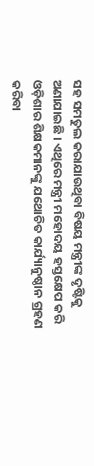ସହ ସମତୁଲ କରାଯାଉଥିବା ବିଷୟ ମନ୍ତ୍ରୀଙ୍କ ଦୃଷ୍ଟିକୁ ଅଣାଯାଇଛି । ଏଥିରେ ମନ୍ତ୍ରୀ ମହୋଦୟ ହସ୍ତକ୍ଷେପ କରି ଓଡ଼ିଶାର ଶିକ୍ଷକମାନଙ୍କୁ ଯଥୋଚିତ କାର୍ଯ୍ୟାନୁଷ୍ଠାନ ଗ୍ରହଣ କରିବା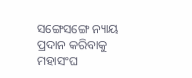ସଙ୍ଗେସଙ୍ଗେ ନ୍ୟାୟ ପ୍ରଦାନ କରିବାକୁ ମହାସଂଘ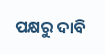ପକ୍ଷରୁ ଦାବି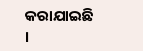କରାଯାଇଛି ।